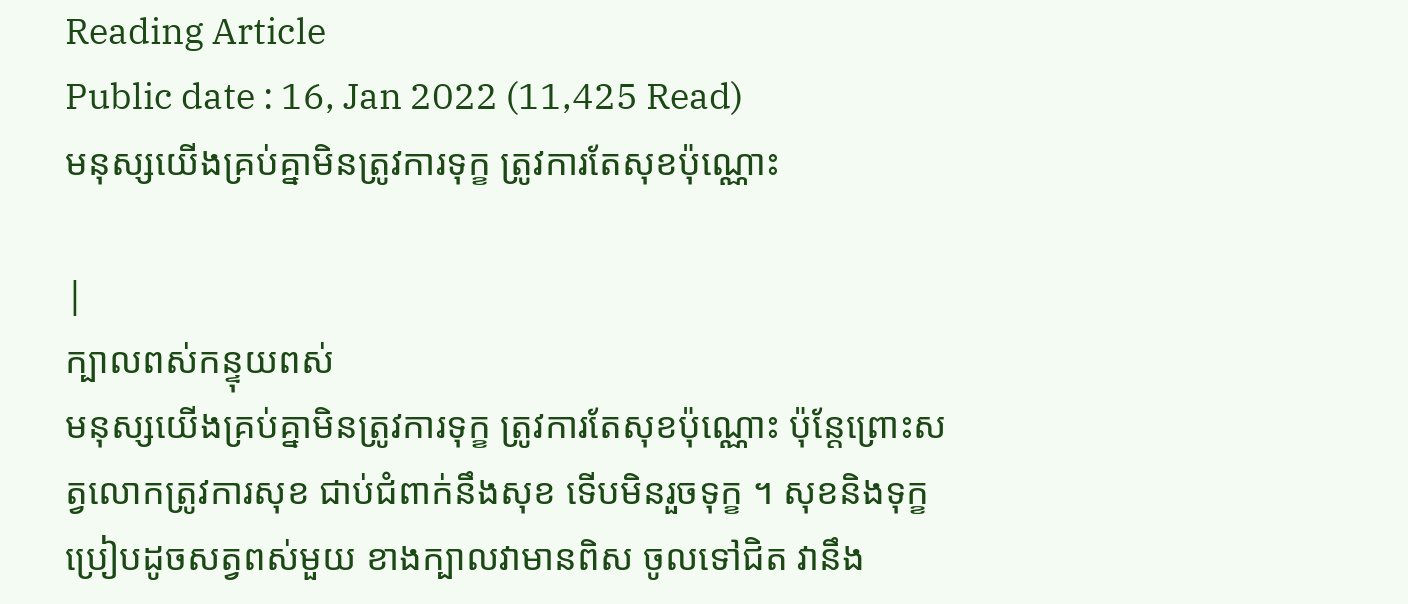Reading Article
Public date : 16, Jan 2022 (11,425 Read)
មនុស្សយើងគ្រប់គ្នាមិនត្រូវការទុក្ខ ត្រូវការតែសុខប៉ុណ្ណោះ

|
ក្បាលពស់កន្ទុយពស់
មនុស្សយើងគ្រប់គ្នាមិនត្រូវការទុក្ខ ត្រូវការតែសុខប៉ុណ្ណោះ ប៉ុន្តែព្រោះសត្វលោកត្រូវការសុខ ជាប់ជំពាក់នឹងសុខ ទើបមិនរួចទុក្ខ ។ សុខនិងទុក្ខប្រៀបដូចសត្វពស់មួយ ខាងក្បាលវាមានពិស ចូលទៅជិត វានឹង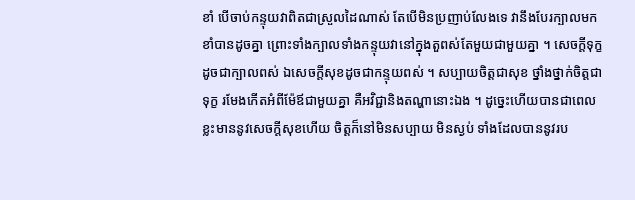ខាំ បើចាប់កន្ទុយវាពិតជាស្រួលដៃណាស់ តែបើមិនប្រញាប់លែងទេ វានឹងបែរក្បាលមកខាំបានដូចគ្នា ព្រោះទាំងក្បាលទាំងកន្ទុយវានៅក្នុងតួពស់តែមួយជាមួយគ្នា ។ សេចក្តីទុក្ខដូចជាក្បាលពស់ ឯសេចក្តីសុខដូចជាកន្ទុយពស់ ។ សប្បាយចិត្តជាសុខ ថ្នាំងថ្នាក់ចិត្តជាទុក្ខ រមែងកើតអំពីម៉ែឪជាមួយគ្នា គឺអវិជ្ជានិងតណ្ហានោះឯង ។ ដូច្នេះហើយបានជាពេលខ្លះមាននូវសេចក្តីសុខហើយ ចិត្តក៏នៅមិនសប្បាយ មិនស្ងប់ ទាំងដែលបាននូវរប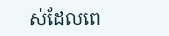ស់ដែលពេ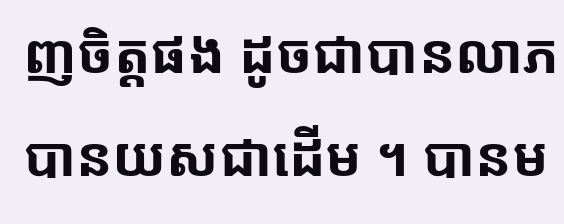ញចិត្តផង ដូចជាបានលាភ បានយសជាដើម ។ បានម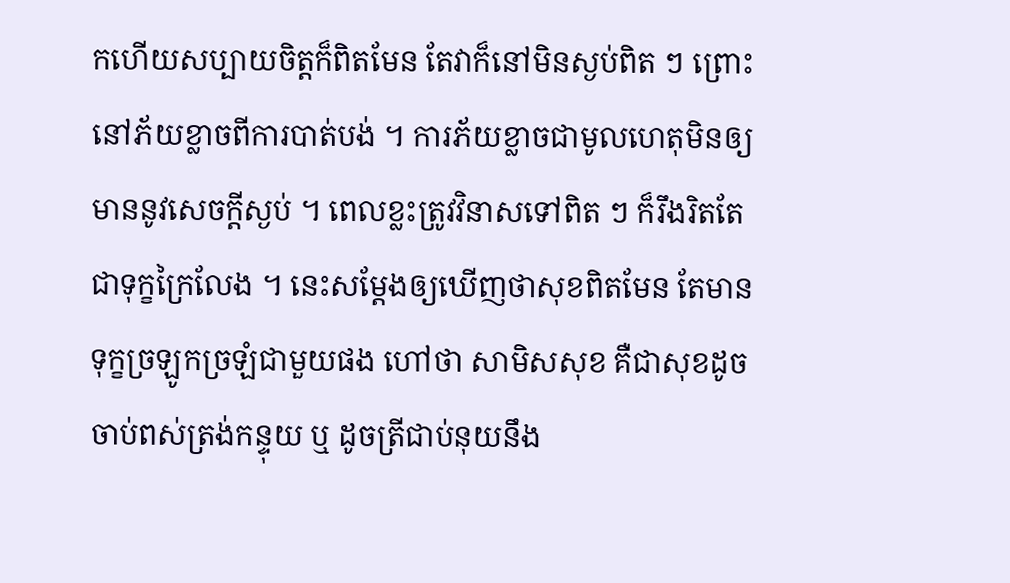កហើយសប្បាយចិត្តក៏ពិតមែន តែវាក៏នៅមិនស្ងប់ពិត ៗ ព្រោះនៅភ័យខ្លាចពីការបាត់បង់ ។ ការភ័យខ្លាចជាមូលហេតុមិនឲ្យមាននូវសេចក្តីស្ងប់ ។ ពេលខ្លះត្រូវវិនាសទៅពិត ៗ ក៏រឹងរិតតែជាទុក្ខក្រៃលែង ។ នេះសម្តែងឲ្យឃើញថាសុខពិតមែន តែមានទុក្ខច្រឡូកច្រឡំជាមួយផង ហៅថា សាមិសសុខ គឺជាសុខដូចចាប់ពស់ត្រង់កន្ទុយ ឬ ដូចត្រីជាប់នុយនឹង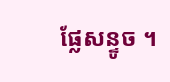ផ្លែសន្ទូច ។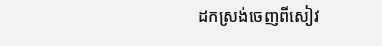ដកស្រង់ចេញពីសៀវ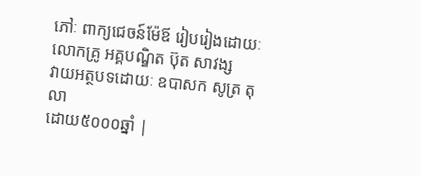ភៅៈ ពាក្យជេចន៍ម៉ែឪ រៀបរៀងដោយៈ លោកគ្រូ អគ្គបណ្ឌិត ប៊ុត សាវង្ស
វាយអត្ថបទដោយៈ ឧបាសក សូត្រ តុលា
ដោយ៥០០០ឆ្នាំ |